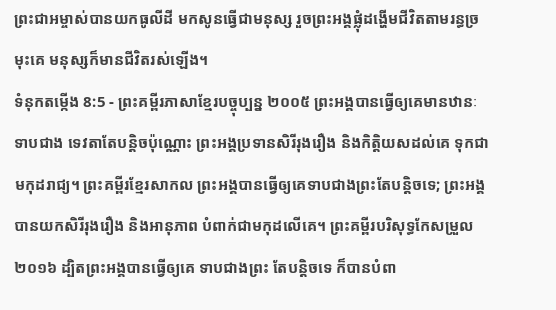ព្រះជាអម្ចាស់បានយកធូលីដី មកសូនធ្វើជាមនុស្ស រួចព្រះអង្គផ្លុំដង្ហើមជីវិតតាមរន្ធច្រមុះគេ មនុស្សក៏មានជីវិតរស់ឡើង។
ទំនុកតម្កើង 8:5 - ព្រះគម្ពីរភាសាខ្មែរបច្ចុប្បន្ន ២០០៥ ព្រះអង្គបានធ្វើឲ្យគេមានឋានៈទាបជាង ទេវតាតែបន្តិចប៉ុណ្ណោះ ព្រះអង្គប្រទានសិរីរុងរឿង និងកិត្តិយសដល់គេ ទុកជាមកុដរាជ្យ។ ព្រះគម្ពីរខ្មែរសាកល ព្រះអង្គបានធ្វើឲ្យគេទាបជាងព្រះតែបន្តិចទេ; ព្រះអង្គបានយកសិរីរុងរឿង និងអានុភាព បំពាក់ជាមកុដលើគេ។ ព្រះគម្ពីរបរិសុទ្ធកែសម្រួល ២០១៦ ដ្បិតព្រះអង្គបានធ្វើឲ្យគេ ទាបជាងព្រះ តែបន្តិចទេ ក៏បានបំពា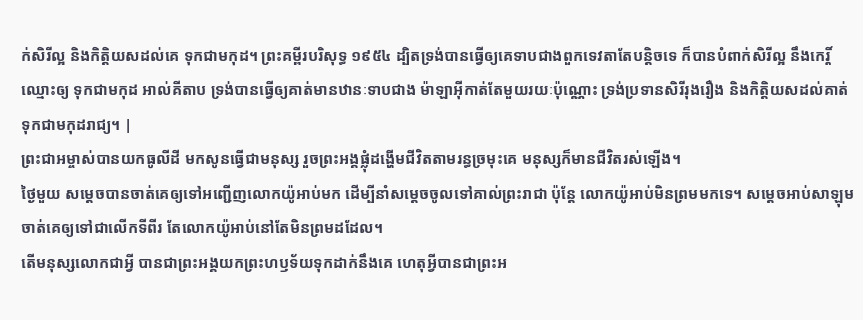ក់សិរីល្អ និងកិត្តិយសដល់គេ ទុកជាមកុដ។ ព្រះគម្ពីរបរិសុទ្ធ ១៩៥៤ ដ្បិតទ្រង់បានធ្វើឲ្យគេទាបជាងពួកទេវតាតែបន្តិចទេ ក៏បានបំពាក់សិរីល្អ នឹងកេរ្តិ៍ឈ្មោះឲ្យ ទុកជាមកុដ អាល់គីតាប ទ្រង់បានធ្វើឲ្យគាត់មានឋានៈទាបជាង ម៉ាឡាអ៊ីកាត់តែមួយរយៈប៉ុណ្ណោះ ទ្រង់ប្រទានសិរីរុងរឿង និងកិត្តិយសដល់គាត់ ទុកជាមកុដរាជ្យ។ |
ព្រះជាអម្ចាស់បានយកធូលីដី មកសូនធ្វើជាមនុស្ស រួចព្រះអង្គផ្លុំដង្ហើមជីវិតតាមរន្ធច្រមុះគេ មនុស្សក៏មានជីវិតរស់ឡើង។
ថ្ងៃមួយ សម្ដេចបានចាត់គេឲ្យទៅអញ្ជើញលោកយ៉ូអាប់មក ដើម្បីនាំសម្ដេចចូលទៅគាល់ព្រះរាជា ប៉ុន្តែ លោកយ៉ូអាប់មិនព្រមមកទេ។ សម្ដេចអាប់សាឡុមចាត់គេឲ្យទៅជាលើកទីពីរ តែលោកយ៉ូអាប់នៅតែមិនព្រមដដែល។
តើមនុស្សលោកជាអ្វី បានជាព្រះអង្គយកព្រះហឫទ័យទុកដាក់នឹងគេ ហេតុអ្វីបានជាព្រះអ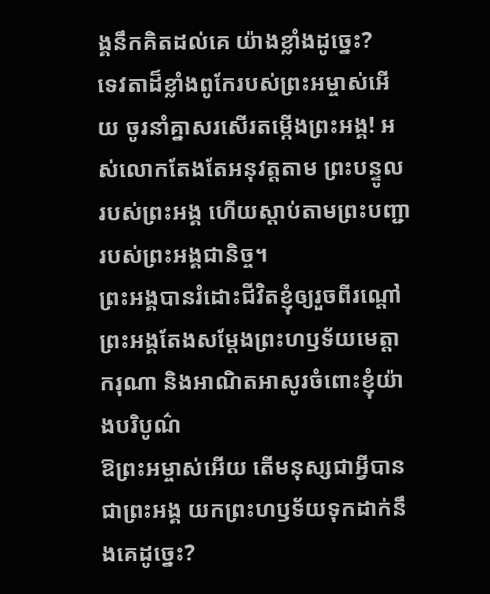ង្គនឹកគិតដល់គេ យ៉ាងខ្លាំងដូច្នេះ?
ទេវតាដ៏ខ្លាំងពូកែរបស់ព្រះអម្ចាស់អើយ ចូរនាំគ្នាសរសើរតម្កើងព្រះអង្គ! អស់លោកតែងតែអនុវត្តតាម ព្រះបន្ទូលរបស់ព្រះអង្គ ហើយស្ដាប់តាមព្រះបញ្ជារបស់ព្រះអង្គជានិច្ច។
ព្រះអង្គបានរំដោះជីវិតខ្ញុំឲ្យរួចពីរណ្ដៅ ព្រះអង្គតែងសម្តែងព្រះហឫទ័យមេត្តាករុណា និងអាណិតអាសូរចំពោះខ្ញុំយ៉ាងបរិបូណ៌
ឱព្រះអម្ចាស់អើយ តើមនុស្សជាអ្វីបានជាព្រះអង្គ យកព្រះហឫទ័យទុកដាក់នឹងគេដូច្នេះ?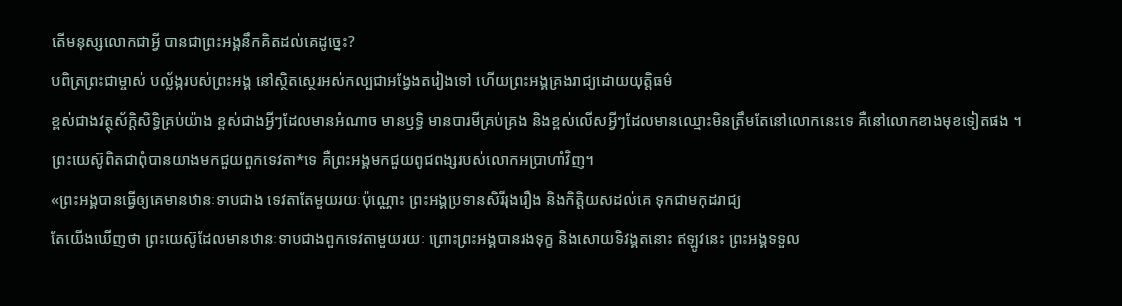តើមនុស្សលោកជាអ្វី បានជាព្រះអង្គនឹកគិតដល់គេដូច្នេះ?
បពិត្រព្រះជាម្ចាស់ បល្ល័ង្ករបស់ព្រះអង្គ នៅស្ថិតស្ថេរអស់កល្បជាអង្វែងតរៀងទៅ ហើយព្រះអង្គគ្រងរាជ្យដោយយុត្តិធម៌
ខ្ពស់ជាងវត្ថុស័ក្ដិសិទ្ធិគ្រប់យ៉ាង ខ្ពស់ជាងអ្វីៗដែលមានអំណាច មានឫទ្ធិ មានបារមីគ្រប់គ្រង និងខ្ពស់លើសអ្វីៗដែលមានឈ្មោះមិនត្រឹមតែនៅលោកនេះទេ គឺនៅលោកខាងមុខទៀតផង ។
ព្រះយេស៊ូពិតជាពុំបានយាងមកជួយពួកទេវតា*ទេ គឺព្រះអង្គមកជួយពូជពង្សរបស់លោកអប្រាហាំវិញ។
«ព្រះអង្គបានធ្វើឲ្យគេមានឋានៈទាបជាង ទេវតាតែមួយរយៈប៉ុណ្ណោះ ព្រះអង្គប្រទានសិរីរុងរឿង និងកិត្តិយសដល់គេ ទុកជាមកុដរាជ្យ
តែយើងឃើញថា ព្រះយេស៊ូដែលមានឋានៈទាបជាងពួកទេវតាមួយរយៈ ព្រោះព្រះអង្គបានរងទុក្ខ និងសោយទិវង្គតនោះ ឥឡូវនេះ ព្រះអង្គទទួល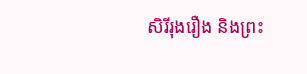សិរីរុងរឿង និងព្រះ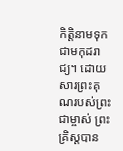កិត្តិនាមទុកជាមកុដរាជ្យ។ ដោយសារព្រះគុណរបស់ព្រះជាម្ចាស់ ព្រះគ្រិស្តបាន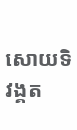សោយទិវង្គត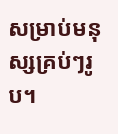សម្រាប់មនុស្សគ្រប់ៗរូប។